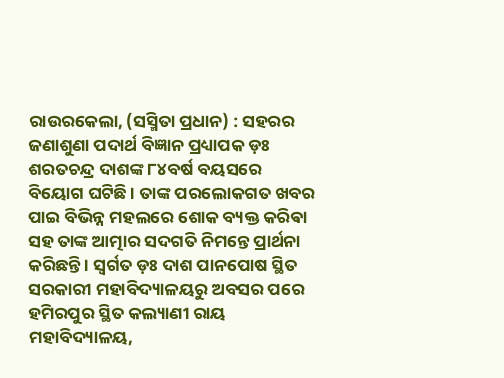ରାଉରକେଲା, (ସସ୍ମିତା ପ୍ରଧାନ) : ସହରର ଜଣାଶୁଣା ପଦାର୍ଥ ବିଜ୍ଞାନ ପ୍ରଧ୍ୟାପକ ଡ଼ଃ ଶରତଚନ୍ଦ୍ର ଦାଶଙ୍କ ୮୪ବର୍ଷ ବୟସରେ ବିୟୋଗ ଘଟିଛି । ତାଙ୍କ ପରଲୋକଗତ ଖବର ପାଇ ବିଭିନ୍ନ ମହଲରେ ଶୋକ ବ୍ୟକ୍ତ କରିଵା ସହ ତାଙ୍କ ଆତ୍ମାର ସଦଗତି ନିମନ୍ତେ ପ୍ରାର୍ଥନା କରିଛନ୍ତି । ସ୍ୱର୍ଗତ ଡ଼ଃ ଦାଶ ପାନପୋଷ ସ୍ଥିତ ସରକାରୀ ମହାବିଦ୍ୟାଳୟରୁ ଅବସର ପରେ ହମିରପୁର ସ୍ଥିତ କଲ୍ୟାଣୀ ରାୟ ମହାବିଦ୍ୟାଳୟ,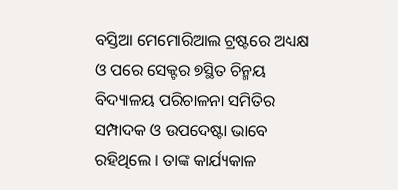ବସ୍ତିଆ ମେମୋରିଆଲ ଟ୍ରଷ୍ଟରେ ଅଧ୍ୟକ୍ଷ ଓ ପରେ ସେକ୍ଟର ୭ସ୍ଥିତ ଚିନ୍ମୟ ବିଦ୍ୟାଳୟ ପରିଚାଳନା ସମିତିର ସମ୍ପାଦକ ଓ ଉପଦେଷ୍ଟା ଭାବେ ରହିଥିଲେ । ତାଙ୍କ କାର୍ଯ୍ୟକାଳ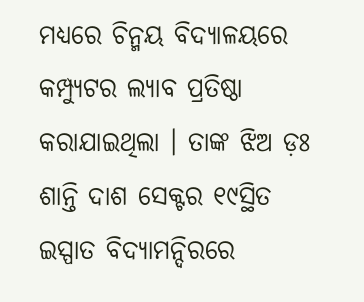ମଧ୍ୟରେ ଚିନ୍ମୟ ବିଦ୍ୟାଳୟରେ କମ୍ପ୍ୟୁଟର ଲ୍ୟାବ ପ୍ରତିଷ୍ଠା କରାଯାଇଥିଲା । ତାଙ୍କ ଝିଅ ଡ଼ଃ ଶାନ୍ତି ଦାଶ ସେକ୍ଟର ୧୯ସ୍ଥିତ ଇସ୍ପାତ ବିଦ୍ୟାମନ୍ଦିରରେ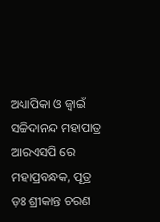ଅଧ୍ୟାପିକା ଓ ଜ୍ୱାଇଁ ସଚ୍ଚିଦାନନ୍ଦ ମହାପାତ୍ର ଆରଏସପି ରେ ମହାପ୍ରବନ୍ଧକ, ପୂତ୍ର ଡ଼ଃ ଶ୍ରୀକାନ୍ତ ଚରଣ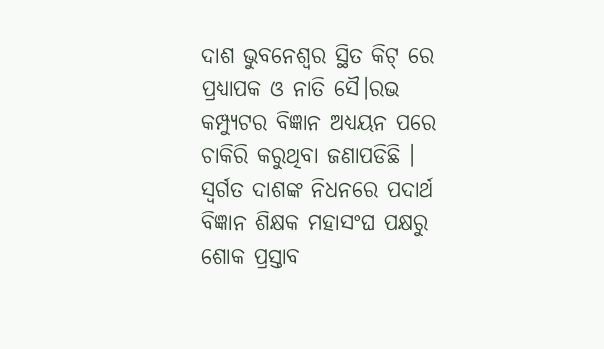ଦାଶ ଭୁବନେଶ୍ୱର ସ୍ଥିତ କିଟ୍ ରେ ପ୍ରଧ୍ୟାପକ ଓ ନାତି ସୈ।ରଭ କମ୍ପ୍ୟୁଟର ବିଜ୍ଞାନ ଅଧ୍ୟୟନ ପରେ ଚାକିରି କରୁଥିବା ଜଣାପଡିଛି । ସ୍ୱର୍ଗତ ଦାଶଙ୍କ ନିଧନରେ ପଦାର୍ଥ ବିଜ୍ଞାନ ଶିକ୍ଷକ ମହାସଂଘ ପକ୍ଷରୁ ଶୋକ ପ୍ରସ୍ତାବ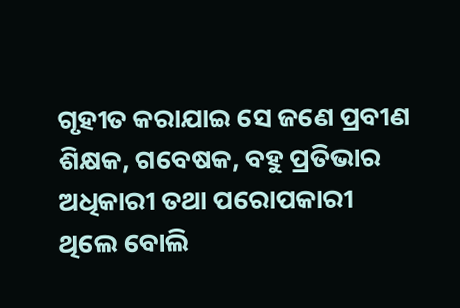ଗୃହୀତ କରାଯାଇ ସେ ଜଣେ ପ୍ରବୀଣ ଶିକ୍ଷକ, ଗବେଷକ, ବହୁ ପ୍ରତିଭାର ଅଧିକାରୀ ତଥା ପରୋପକାରୀ ଥିଲେ ବୋଲି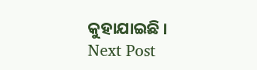କୁହାଯାଇଛି ।
Next Post